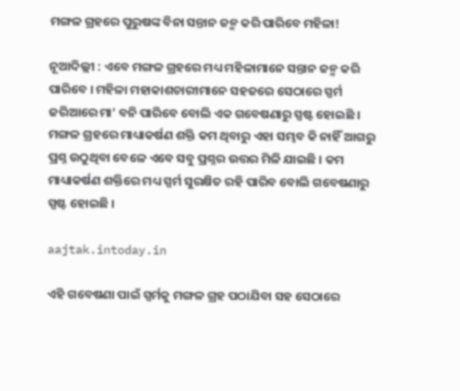ମଙ୍ଗଳ ଗ୍ରହରେ ପୁରୁଷଙ୍କ ବିନା ସନ୍ତାନ ଜନ୍ମ କରି ପାରିବେ ମହିଳା!

ନୂଆଦିଲ୍ଲୀ : ଏବେ ମଙ୍ଗଳ ଗ୍ରହରେ ମଧ୍ୟ ମହିଳାମାନେ ସନ୍ତାନ ଜନ୍ମ କରି ପାରିବେ । ମହିଳା ମହାକାଶଚାରୀମାନେ ସହଜରେ ସେଠାରେ ସ୍ପର୍ମ ଜରିଆରେ ମା’ ବନି ପାରିବେ ବୋଲି ଏକ ଗବେଷଣାରୁ ସ୍ପଷ୍ଟ ହୋଇଛି । ମଙ୍ଗଳ ଗ୍ରହରେ ମାଧ୍ୟାକର୍ଷଣ ଶକ୍ତି କମ ଥିବାରୁ ଏହା ସମ୍ଭବ କି ନାହିଁ ଆଗରୁ ପ୍ରଶ୍ନ ଉଠୁଥିବା ବେଳେ ଏବେ ସବୁ ପ୍ରଶ୍ନର ଉତ୍ତର ମିଳି ଯାଇଛି । କମ ମାଧ୍ୟାକର୍ଷଣ ଶକ୍ତିରେ ମଧ୍ୟ ସ୍ପର୍ମ ସୁରକ୍ଷିତ ରହି ପାରିବ ବୋଲି ଗବେଷଣାରୁ ସ୍ପଷ୍ଟ ହୋଇଛି ।

aajtak.intoday.in

ଏହି ଗବେଷଣା ପାଇଁ ସ୍ପର୍ମକୁ ମଙ୍ଗଳ ଗ୍ରହ ପଠାଯିବା ସହ ସେଠାରେ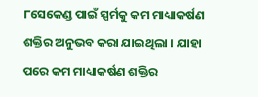୮ସେକେଣ୍ଡ ପାଇଁ ସ୍ପର୍ମକୁ କମ ମାଧ୍ୟାକର୍ଷଣ ଶକ୍ତିର ଅନୁଭବ କରା ଯାଇଥିଲା । ଯାହା ପରେ କମ ମାଧ୍ୟାକର୍ଷଣ ଶକ୍ତିର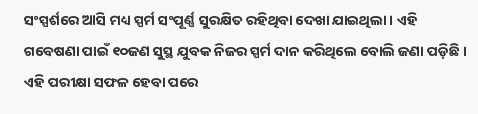ସଂସ୍ପର୍ଶରେ ଆସି ମଧ୍ୟ ସ୍ପର୍ମ ସଂପୂର୍ଣ୍ଣ ସୁରକ୍ଷିତ ରହିଥିବା ଦେଖା ଯାଇଥିଲା । ଏହି ଗବେଷଣା ପାଇଁ ୧୦ଜଣ ସୁସ୍ଥ ଯୁବକ ନିଜର ସ୍ପର୍ମ ଦାନ କରିଥିଲେ ବୋଲି ଜଣା ପଡ଼ିଛି । ଏହି ପରୀକ୍ଷା ସଫଳ ହେବା ପରେ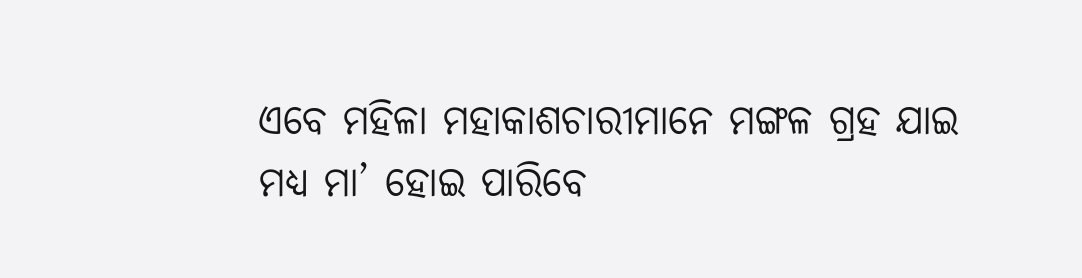ଏବେ ମହିଳା ମହାକାଶଚାରୀମାନେ ମଙ୍ଗଳ ଗ୍ରହ ଯାଇ ମଧ୍ୟ ମା’ ହୋଇ ପାରିବେ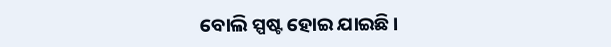ବୋଲି ସ୍ପଷ୍ଟ ହୋଇ ଯାଇଛି ।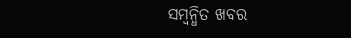ସମ୍ବନ୍ଧିତ ଖବର